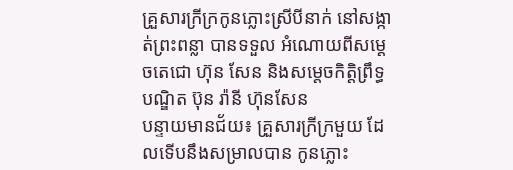គ្រួសារក្រីក្រកូនភ្លោះស្រីបីនាក់ នៅសង្កាត់ព្រះពន្លា បានទទួល អំណោយពីសម្តេចតេជោ ហ៊ុន សែន និងសម្តេចកិត្តិព្រឹទ្ធបណ្ឌិត ប៊ុន រ៉ានី ហ៊ុនសែន
បន្ទាយមានជ័យ៖ គ្រួសារក្រីក្រមួយ ដែលទើបនឹងសម្រាលបាន កូនភ្លោះ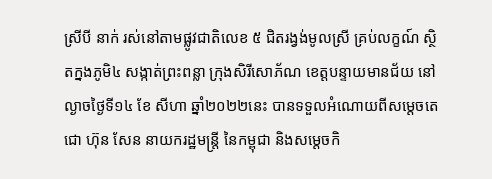ស្រីបី នាក់ រស់នៅតាមផ្លូវជាតិលេខ ៥ ជិតរង្វង់មូលស្រី គ្រប់លក្ខណ៍ ស្ថិតក្នងភូមិ៤ សង្កាត់ព្រះពន្លា ក្រុងសិរីសោភ័ណ ខេត្តបន្ទាយមានជ័យ នៅល្ងាចថ្ងៃទី១៤ ខែ សីហា ឆ្នាំ២០២២នេះ បានទទួលអំណោយពីសម្តេចតេជោ ហ៊ុន សែន នាយករដ្ឋមន្រ្តី នៃកម្ពុជា និងសម្តេចកិ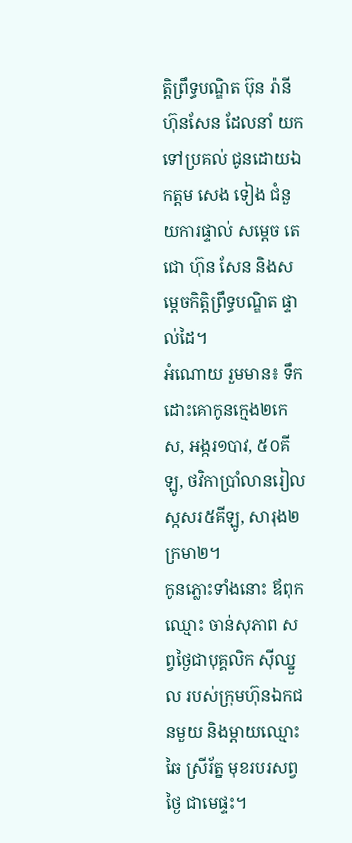ត្តិព្រឹទ្ធបណ្ឌិត ប៊ុន រ៉ានី ហ៊ុនសែន ដែលនាំ យកទៅប្រគល់ ជូនដោយឯកត្តម សេង ទៀង ជំនួយការផ្ទាល់ សម្ដេច តេជោ ហ៊ុន សែន និងសម្តេចកិត្តិព្រឹទ្ធបណ្ឌិត ផ្ទាល់ដៃ។
អំណោយ រួមមាន៖ ទឹកដោះគោកូនក្មេង២កេស, អង្ករ១បាវ, ៥០គីឡូ, ថវិកាប្រាំលានរៀល ស្កសរ៥គីឡូ, សារុង២ ក្រមា២។
កូនភ្លោះទាំងនោះ ឪពុកឈ្មោះ ចាន់សុភាព សព្វថ្ងៃជាបុគ្គលិក ស៊ីឈ្នួល របស់ក្រុមហ៊ុនឯកជនមួយ និងម្តាយឈ្មោះ ឆៃ ស្រីរ័ត្ន មុខរបរសព្វថ្ងៃ ជាមេផ្ទះ។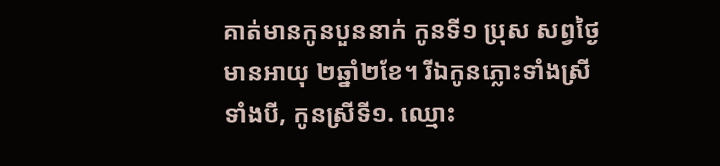គាត់មានកូនបួននាក់ កូនទី១ ប្រុស សព្វថ្ងៃមានអាយុ ២ឆ្នាំ២ខែ។ រីឯកូនភ្លោះទាំងស្រីទាំងបី, កូនស្រីទី១. ឈ្មោះ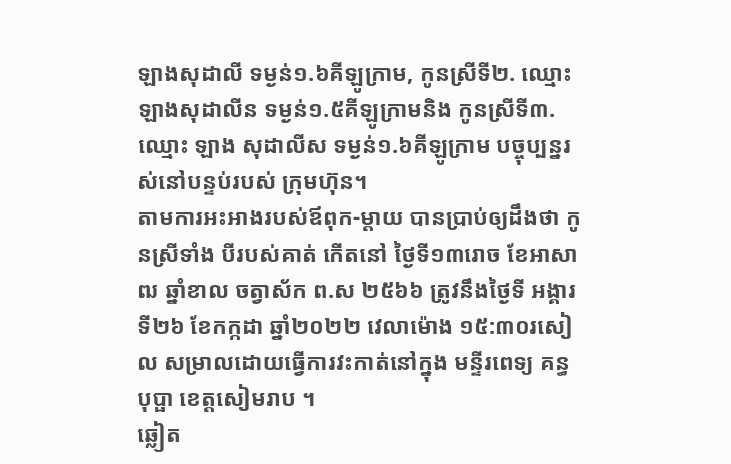ឡាងសុដាលី ទម្ងន់១.៦គីឡូក្រាម, កូនស្រីទី២. ឈ្មោះ ឡាងសុដាលីន ទម្ងន់១.៥គីឡូក្រាមនិង កូនស្រីទី៣. ឈ្មោះ ឡាង សុដាលីស ទម្ងន់១.៦គីឡូក្រាម បច្ចុប្បន្នរស់នៅបន្ទប់របស់ ក្រុមហ៊ុន។
តាមការអះអាងរបស់ឪពុក-ម្តាយ បានប្រាប់ឲ្យដឹងថា កូនស្រីទាំង បីរបស់គាត់ កើតនៅ ថ្ងៃទី១៣រោច ខែអាសាឍ ឆ្នាំខាល ចត្វាស័ក ព.ស ២៥៦៦ ត្រូវនឹងថ្ងៃទី អង្គារ ទី២៦ ខែកក្កដា ឆ្នាំ២០២២ វេលាម៉ោង ១៥:៣០រសៀល សម្រាលដោយធ្វើការវះកាត់នៅក្នុង មន្ទីរពេទ្យ គន្ធបុប្ផា ខេត្តសៀមរាប ។
ឆ្លៀត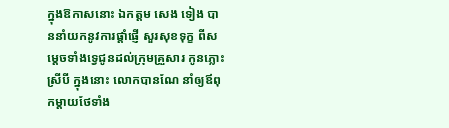ក្នុងឱកាសនោះ ឯកត្តម សេង ទៀង បាននាំយកនូវការផ្តាំផ្ញើ សួរសុខទុក្ខ ពីសម្តេចទាំងទ្វេជូនដល់ក្រុមគ្រួសារ កូនភ្លោះស្រីបី ក្នុងនោះ លោកបានណែ នាំឲ្យឪពុកម្តាយថែទាំង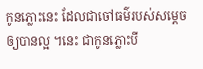កូនភ្លោះនេះ ដែលជាចៅធម៌របស់សម្តេចឲ្យបានល្អ ។នេះ ជាកូនភ្លោះបី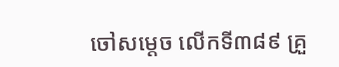ចៅសម្តេច លើកទី៣៨៩ គ្រួ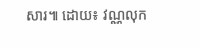សារ៕ ដោយ៖ វណ្ណលុក